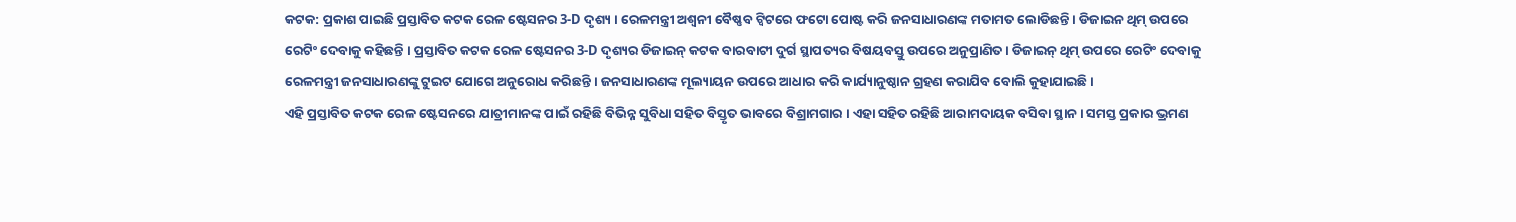କଟକ: ପ୍ରକାଶ ପାଇଛି ପ୍ରସ୍ତାବିତ କଟକ ରେଳ ଷ୍ଟେସନର 3-D ଦୃଶ୍ୟ । ରେଳମନ୍ତ୍ରୀ ଅଶ୍ବନୀ ବୈଷ୍ଣବ ଟ୍ବିଟରେ ଫଟୋ ପୋଷ୍ଟ କରି ଜନସାଧାରଣଙ୍କ ମତାମତ ଲୋଡିଛନ୍ତି । ଡିଜାଇନ ଥିମ୍ ଉପରେ ରେଟିଂ ଦେବାକୁ କହିଛନ୍ତି । ପ୍ରସ୍ତାବିତ କଟକ ରେଳ ଷ୍ଟେସନର 3-D ଦୃଶ୍ୟର ଡିଜାଇନ୍ କଟକ ବାରବାଟୀ ଦୁର୍ଗ ସ୍ଥାପତ୍ୟର ବିଷୟବସ୍ତୁ ଉପରେ ଅନୁପ୍ରାଣିତ । ଡିଜାଇନ୍ ଥିମ୍ ଉପରେ ରେଟିଂ ଦେବାକୁ ରେଳମନ୍ତ୍ରୀ ଜନସାଧାରଣଙ୍କୁ ଟୁଇଟ ଯୋଗେ ଅନୁରୋଧ କରିଛନ୍ତି । ଜନସାଧାରଣଙ୍କ ମୂଲ୍ୟାୟନ ଉପରେ ଆଧାର କରି କାର୍ଯ୍ୟାନୁଷ୍ଠାନ ଗ୍ରହଣ କରାଯିବ ବୋଲି କୁହାଯାଇଛି ।
ଏହି ପ୍ରସ୍ତାବିତ କଟକ ରେଳ ଷ୍ଟେସନରେ ଯାତ୍ରୀମାନଙ୍କ ପାଇଁ ରହିଛି ବିଭିନ୍ନ ସୁବିଧା ସହିତ ବିସ୍ତୃତ ଭାବରେ ବିଶ୍ରାମଗାର । ଏହା ସହିତ ରହିଛି ଆରାମଦାୟକ ବସିବା ସ୍ଥାନ । ସମସ୍ତ ପ୍ରକାର ଭ୍ରମଣ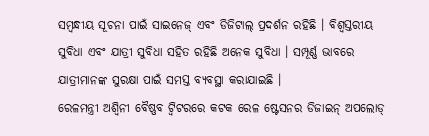ସମ୍ବନ୍ଧୀୟ ସୂଚନା ପାଇଁ ସାଇନେଜ୍ ଏବଂ ଡିଜିଟାଲ୍ ପ୍ରଦର୍ଶନ ରହିଛି । ବିଶ୍ବସ୍ତରୀୟ ସୁବିଧା ଏବଂ ଯାତ୍ରୀ ସୁବିଧା ସହିତ ରହିଛି ଅନେକ ସୁବିଧା । ସମ୍ପୂର୍ଣ୍ଣ ଭାବରେ ଯାତ୍ରୀମାନଙ୍କ ସୁରକ୍ଷା ପାଇଁ ସମସ୍ତ ବ୍ୟବସ୍ଥା କରାଯାଇଛି ।
ରେଳମନ୍ତ୍ରୀ ଅଶ୍ୱିନୀ ବୈଷ୍ଣବ ଟ୍ୱିଟରରେ କଟକ ରେଳ ଷ୍ଟେସନର ଡିଜାଇନ୍ ଅପଲୋଡ୍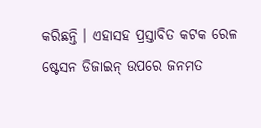କରିଛନ୍ତି । ଏହାସହ ପ୍ରସ୍ତାବିତ କଟକ ରେଳ ଷ୍ଟେସନ ଡିଜାଇନ୍ ଉପରେ ଜନମତ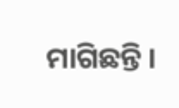ମାଗିଛନ୍ତି ।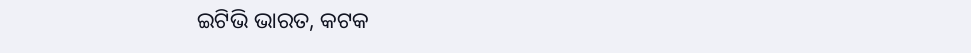ଇଟିଭି ଭାରତ, କଟକ